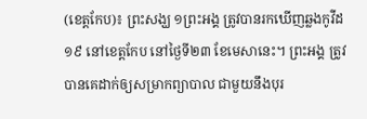(ខេត្តកែប)៖ ព្រះសង្ឃ ១ព្រះអង្គ ត្រូវបានរកឃើញឆ្លងកូវីដ១៩ នៅខេត្តកែប នៅថ្ងៃទី២៣ ខែមេសានេះ។ ព្រះអង្គ ត្រូវបានគេដាក់ឲ្យសម្រាកព្យាបាល ជាមួយនឹងបុរ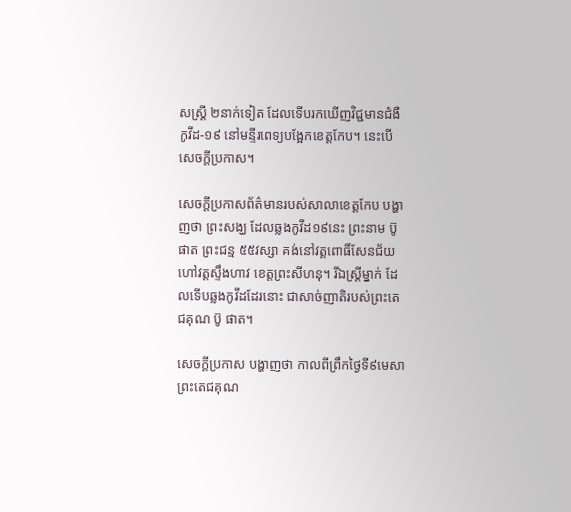សស្ត្រី ២នាក់ទៀត ដែលទើបរកឃើញវិជ្ជមានជំងឺកូវីដ-១៩ នៅមន្ទីរពេទ្យបង្អែកខេត្តកែប។ នេះបើសេចក្តីប្រកាស។

សេចក្តីប្រកាសព័ត៌មានរបស់សាលាខេត្តកែប បង្ហាញថា ព្រះសង្ឃ ដែលឆ្លងកូវីដ១៩នេះ ព្រះនាម ប៊ូ ផាត ព្រះជន្ម ៥៥វស្សា គង់នៅវត្តពោធិ៍សែនជ័យ ហៅវត្តស្ទឹងហាវ ខេត្តព្រះសីហនុ។ រីឯស្ត្រីម្នាក់ ដែលទើបឆ្លងកូវីដដែរនោះ ជាសាច់ញាតិរបស់ព្រះតេជគុណ ប៊ូ ផាត។

សេចក្តីប្រកាស បង្ហាញថា កាលពីព្រឹកថ្ងៃទី៩មេសា ព្រះតេជគុណ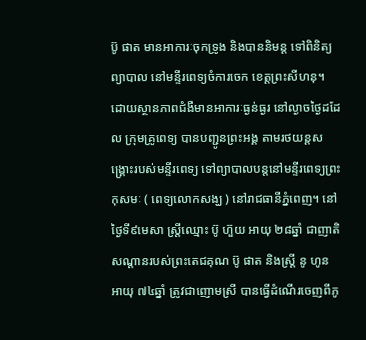ប៊ូ ផាត មានអាការៈចុកទ្រូង និងបាននិមន្ត ទៅពិនិត្យព្យាបាល នៅមន្ទីរពេទ្យចំការចេក ខេត្តព្រះសីហនុ។ ដោយស្ថានភាពជំងឺមានអាការៈធ្ងន់ធ្ងរ នៅល្ងាចថ្ងៃដដែល ក្រុមគ្រូពេទ្យ បានបញ្ជូនព្រះអង្គ តាមរថយន្តសង្គ្រោះរបស់មន្ទីរពេទ្យ ទៅព្យាបាលបន្តនៅមន្ទីរពេទ្យព្រះកុសមៈ ( ពេទ្យលោកសង្ឃ ) នៅរាជធានីភ្នំពេញ។ នៅថ្ងៃទី៩មេសា ស្ត្រីឈ្មោះ ប៊ូ ហ៊ួយ អាយុ ២៨ឆ្នាំ ជាញាតិសណ្តានរបស់ព្រះតេជគុណ ប៊ូ ផាត និងស្ត្រី នូ ហូន អាយុ ៧៤ឆ្នាំ ត្រូវជាញោមស្រី បានធ្វើដំណើរចេញពីភូ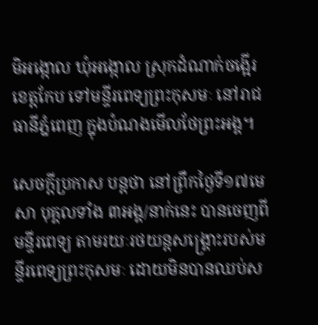មិអង្កោល ឃុំអង្កោល ស្រុកដំណាក់ចង្អើរ ខេត្តកែប ទៅមន្ទីរពេទ្យព្រះកុសមៈ នៅរាជធានីភ្នំពេញ ក្នុងបំណងមើលថែព្រះអង្គ។

សេចក្តីប្រកាស បន្តថា នៅព្រឹកថ្ងៃទី១៧មេសា បុគ្គលទាំង ៣អង្គ/នាក់នេះ បានចេញពីមន្ទីរពេទ្យ តាមរយៈរថយន្តសង្គ្រោះរបស់មន្ទីរពេទ្យព្រះកុសមៈ ដោយមិនបានឈប់ស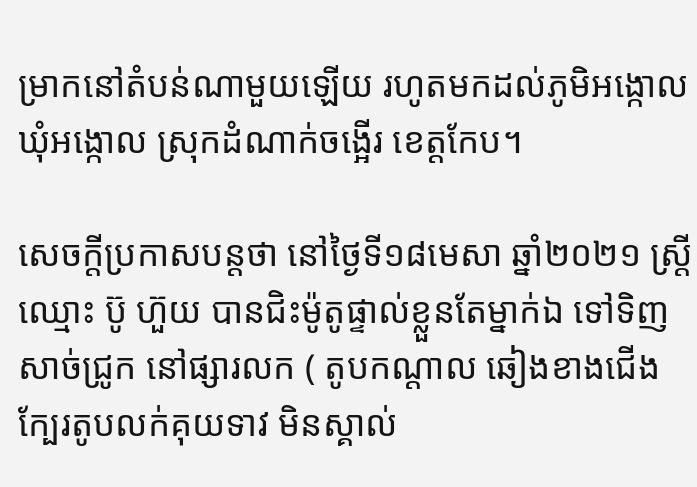ម្រាកនៅតំបន់ណាមួយឡើយ រហូតមកដល់ភូមិអង្កោល ឃុំអង្កោល ស្រុកដំណាក់ចង្អើរ ខេត្តកែប។

សេចក្តីប្រកាសបន្តថា នៅថ្ងៃទី១៨មេសា ឆ្នាំ២០២១ ស្ត្រីឈ្មោះ ប៊ូ ហ៊ួយ បានជិះម៉ូតូផ្ទាល់ខ្លួនតែម្នាក់ឯ ទៅទិញសាច់ជ្រូក នៅផ្សារលក ( តូបកណ្តាល ឆៀងខាងជើង ក្បែរតូបលក់គុយទាវ មិនស្គាល់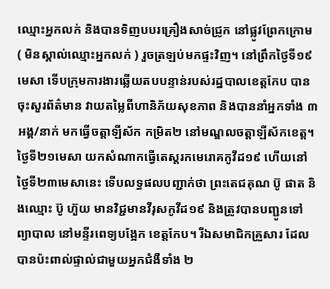ឈ្មោះអ្នកលក់ និងបានទិញបបរគ្រឿងសាច់ជ្រូក នៅផ្លូវព្រែកក្រោម ( មិនស្គាល់ឈ្មោះអ្នកលក់ ) រួចត្រឡប់មកផ្ទះវិញ។ នៅព្រឹកថ្ងៃទី១៩មេសា ទើបក្រុមការងារឆ្លើយតបបន្ទាន់របស់រដ្ឋបាលខេត្តកែប បានចុះសួរព័ត៌មាន វាយតម្លៃពីហានិភ័យសុខភាព និងបាននាំអ្នកទាំង ៣អង្គ/នាក់ មកធ្វើចត្តាឡីស័ក កម្រិត២ នៅមណ្ឌលចត្តាឡីស័កខេត្ត។ ថ្ងៃទី២១មេសា យកសំណាកធ្វើតេស្តរកមេរោគកូវីដ១៩ ហើយនៅថ្ងៃទី២៣មេសានេះ ទើបលទ្ធផលបញ្ជាក់ថា ព្រះតេជគុណ ប៊ូ ផាត និងឈ្មោះ ប៊ូ ហ៊ួយ មានវិជ្ជមានវីរុសកូវីដ១៩ និងត្រូវបានបញ្ជូនទៅព្យាបាល នៅមន្ទីរពេទ្យបង្អែក ខេត្តកែប។ រីឯសមាជិកគ្រួសារ ដែលបានប៉ះពាល់ផ្ទាល់ជាមួយអ្នកជំងឺទាំង ២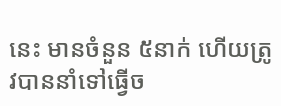នេះ មានចំនួន ៥នាក់ ហើយត្រូវបាននាំទៅធ្វើច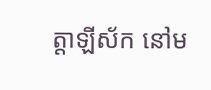ត្តាឡីស័ក នៅម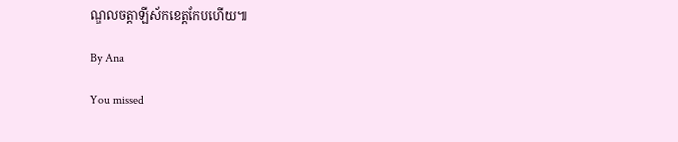ណ្ឌលចត្តាឡីស័កខេត្តកែបហើយ៕

By Ana

You missed